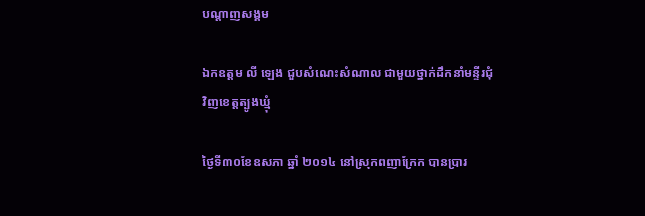បណ្តាញសង្គម

ឯកឧត្តម លី ឡេង ជួបសំណេះសំណាល ជាមួយថ្នាក់ដឹកនាំមន្ទីរជុំវិញខេត្តត្បូងឃ្មុំ

ថ្ងៃទី៣០ខែឧសភា ឆ្នាំ ២០១៤ នៅស្រុកពញាក្រែក បានប្រារ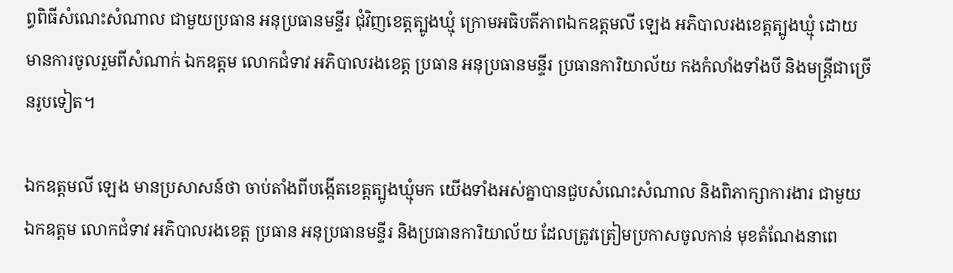ព្ធពិធីសំណេះសំណាល ជាមួយប្រធាន អនុប្រធានមន្ទីរ ជុំវិញខេត្តត្បូងឃ្មុំ ក្រោមអធិបតីភាពឯកឧត្តមលី ឡេង អភិបាលរងខេត្តត្បូងឃ្មុំ ដោយមានការចូលរួមពីសំណាក់ ឯកឧត្តម លោកជំទាវ អភិបាលរងខេត្ត ប្រធាន អនុប្រធានមន្ទីរ ប្រធានការិយាល័យ កងកំលាំងទាំងបី និងមន្រ្តីជាច្រើនរូបទៀត។

ឯកឧត្តមលី ឡេង មានប្រសាសន៍ថា ចាប់តាំងពីបង្កើតខេត្តត្បូងឃ្មុំមក យើងទាំងអស់គ្នាបានជួបសំណេះសំណាល និងពិភាក្សាការងារ ជាមួយឯកឧត្តម លោកជំទាវ អភិបាលរងខេត្ត ប្រធាន អនុប្រធានមន្ទីរ និងប្រធានការិយាល័យ ដែលត្រូវត្រៀមប្រកាសចូលកាន់ មុខតំណែងនាពេ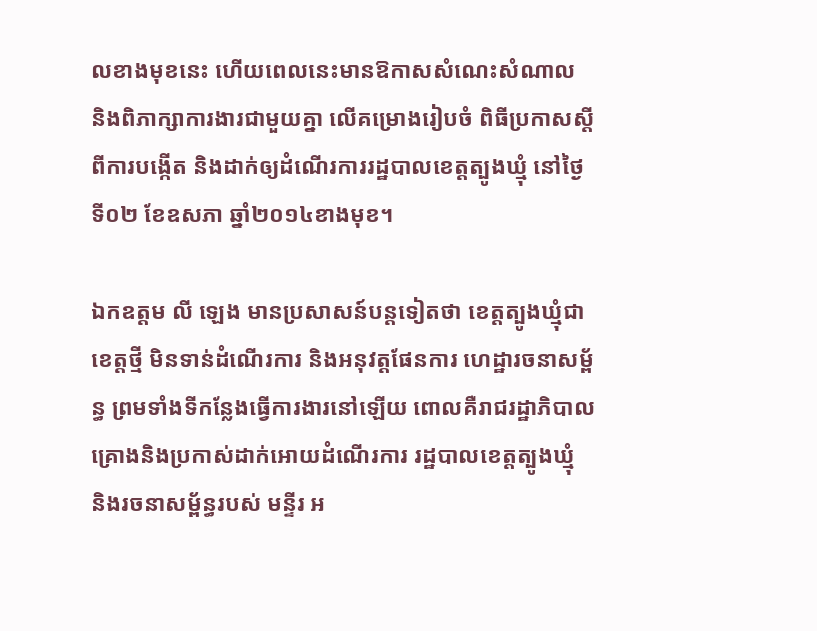លខាងមុខនេះ ហើយពេលនេះមានឱកាសសំណេះសំណាល និងពិភាក្សាការងារជាមួយគ្នា លើគម្រោងរៀបចំ ពិធីប្រកាសស្ដីពីការបង្កើត និងដាក់ឲ្យដំណើរការរដ្ឋបាលខេត្តត្បូងឃ្មុំ នៅថ្ងៃទី០២ ខែឧសភា ឆ្នាំ២០១៤ខាងមុខ។

ឯកឧត្តម លី ឡេង មានប្រសាសន៍បន្តទៀតថា ខេត្តត្បូងឃ្មុំជាខេត្តថ្មី មិនទាន់ដំណើរការ និងអនុវត្តផែនការ ហេដ្ឋារចនាសម្ព័ន្ធ ព្រមទាំងទីកន្លែងធ្វើការងារនៅឡើយ ពោលគឺរាជរដ្ឋាភិបាល គ្រោងនិងប្រកាស់ដាក់អោយដំណើរការ រដ្ឋបាលខេត្តត្បូងឃ្មុំ និងរចនាសម្ព័ន្ធរបស់ មន្ទីរ អ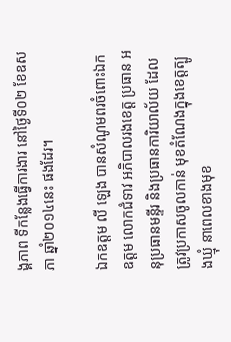ង្គភាព ទីកន្លែងធ្វើការងារ នៅថ្ងៃទី០២ ខែឧសភា ឆ្នាំ២០១៤នេះ ផងដែរ។

ឯកឧត្តម លី ឡេង បានសំណូមពរចំពោះឯកឧត្តម លោកជំទាវ អភិបាលរងខេត្ត ប្រធាន អនុប្រធានមន្ទីរ និងប្រធានការិយាល័យ ដែលត្រូវប្រកាសចូលកាន់ មុខតំណែងក្នុងខេត្តត្បូងឃ្មុំ នាពេលខាងមុខ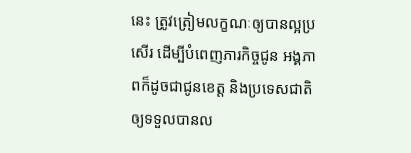នេះ ត្រូវត្រៀមលក្ខណៈឲ្យបានល្អប្រសើរ ដើម្បីបំពេញភារកិច្ចជូន អង្គភាពក៏ដូចជាជូនខេត្ត និងប្រទេសជាតិឲ្យទទួលបានល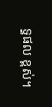ទ្ធផល ខ្ពស់។